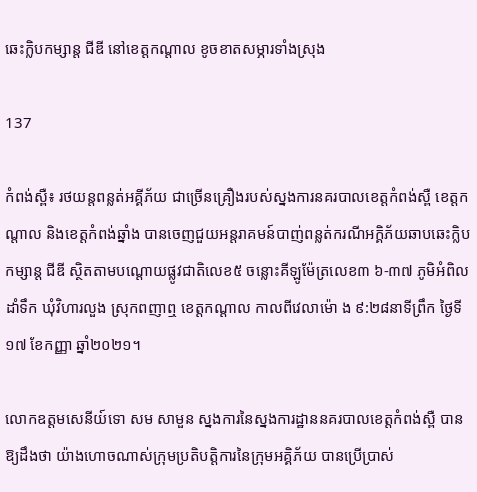ឆេះក្លិបកម្សាន្ត ជីឌី នៅខេត្តកណ្តាល ខូចខាតសម្ភារទាំងស្រុង

137

កំពង់ស្ពឺ៖ រថយន្តពន្លត់អគ្គីភ័យ ជាច្រើនគ្រឿងរបស់ស្នងការនគរបាលខេត្តកំពង់ស្ពឺ ខេត្តកណ្តាល និងខេត្តកំពង់ឆ្នាំង បានចេញជួយអន្តរាគមន៍បាញ់ពន្លត់ករណីអក្គិភ័យឆាបឆេះក្លិបកម្សាន្ត ជីឌី ស្ថិតតាមបណ្តោយផ្លូវជាតិលេខ៥ ចន្លោះគីឡូម៉ែត្រលេខ៣ ៦-៣៧ ភូមិអំពិលដាំទឹក ឃុំវិហារលួង ស្រុកពញាឮ ខេត្តកណ្ដាល កាលពីវេលាម៉ោ ង ៩:២៨នាទីព្រឹក ថៃ្ងទី១៧ ខែកញ្ញា ឆ្នាំ២០២១។

លោកឧត្តមសេនីយ៍ទោ សម សាមួន ស្នងការនៃស្នងការដ្ឋាននគរបាលខេត្តកំពង់ស្ពឺ បានឱ្យដឹងថា យ៉ាងហោចណាស់ក្រុមប្រតិបត្តិការនៃក្រុមអគ្គិភ័យ បានប្រើប្រាស់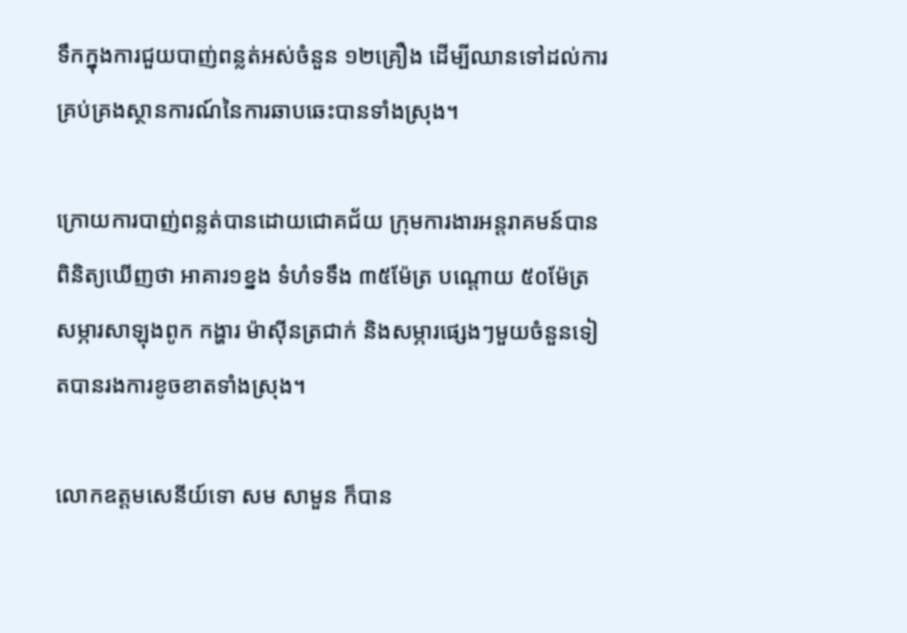ទឹកក្នុងការជួយបាញ់ពន្លត់អស់ចំនួន ១២គ្រឿង ដើម្បីឈានទៅដល់ការគ្រប់គ្រងស្ថានការណ៍នៃការឆាបឆេះបានទាំងស្រុង។

ក្រោយការបាញ់ពន្លត់បានដោយជោគជ័យ ក្រុមការងារអន្តរាគមន៍បានពិនិត្យឃើញថា អាគារ១ខ្នង ទំហំទទឹង ៣៥ម៉ែត្រ បណ្តោយ ៥០ម៉ែត្រ សម្ភារសាឡុងពូក កង្ហារ ម៉ាស៊ីនត្រជាក់ និងសម្ភារផ្សេងៗមួយចំនួនទៀតបានរងការខូចខាតទាំងស្រុង។

លោកឧត្តមសេនីយ៍ទោ សម សាមួន ក៏បាន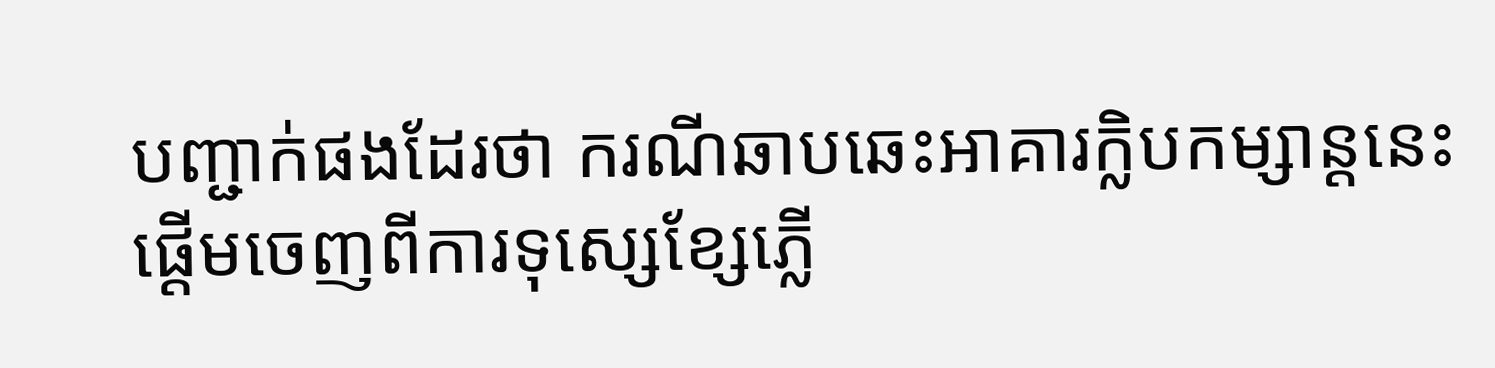បញ្ជាក់ផងដែរថា ករណីឆាបឆេះអាគារក្លិបកម្សាន្តនេះ ផ្តើមចេញពីការទុស្សេខ្សែភ្លើ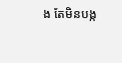ង តែមិនបង្ក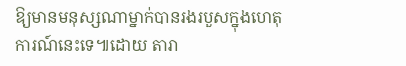ឱ្យមានមនុស្សណាម្នាក់បានរងរបួសក្នុងហេតុការណ៍នេះទេ៕ដោយ តារា